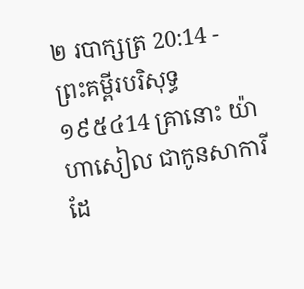២ របាក្សត្រ 20:14 - ព្រះគម្ពីរបរិសុទ្ធ ១៩៥៤14 គ្រានោះ យ៉ាហាសៀល ជាកូនសាការី ដែ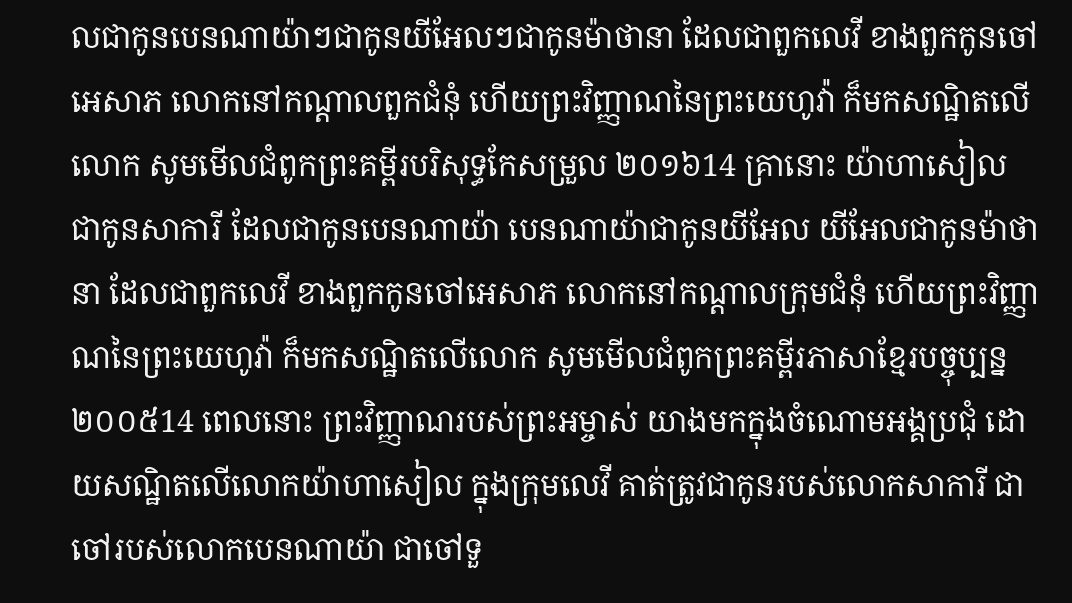លជាកូនបេនណាយ៉ាៗជាកូនយីអែលៗជាកូនម៉ាថានា ដែលជាពួកលេវី ខាងពួកកូនចៅអេសាភ លោកនៅកណ្តាលពួកជំនុំ ហើយព្រះវិញ្ញាណនៃព្រះយេហូវ៉ា ក៏មកសណ្ឋិតលើលោក សូមមើលជំពូកព្រះគម្ពីរបរិសុទ្ធកែសម្រួល ២០១៦14 គ្រានោះ យ៉ាហាសៀល ជាកូនសាការី ដែលជាកូនបេនណាយ៉ា បេនណាយ៉ាជាកូនយីអែល យីអែលជាកូនម៉ាថានា ដែលជាពួកលេវី ខាងពួកកូនចៅអេសាភ លោកនៅកណ្ដាលក្រុមជំនុំ ហើយព្រះវិញ្ញាណនៃព្រះយេហូវ៉ា ក៏មកសណ្ឋិតលើលោក សូមមើលជំពូកព្រះគម្ពីរភាសាខ្មែរបច្ចុប្បន្ន ២០០៥14 ពេលនោះ ព្រះវិញ្ញាណរបស់ព្រះអម្ចាស់ យាងមកក្នុងចំណោមអង្គប្រជុំ ដោយសណ្ឋិតលើលោកយ៉ាហាសៀល ក្នុងក្រុមលេវី គាត់ត្រូវជាកូនរបស់លោកសាការី ជាចៅរបស់លោកបេនណាយ៉ា ជាចៅទួ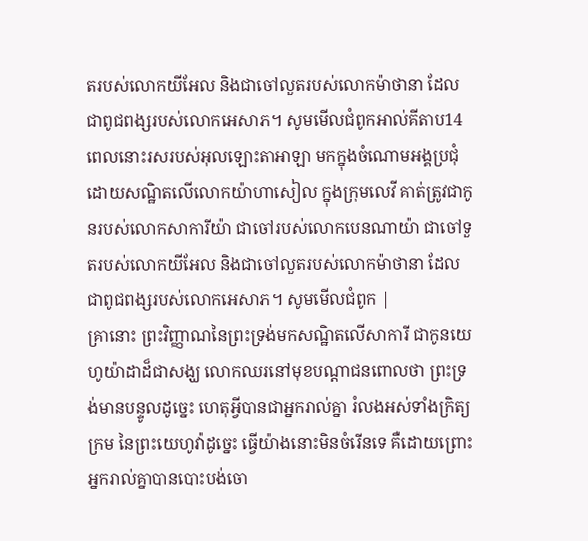តរបស់លោកយីអែល និងជាចៅលួតរបស់លោកម៉ាថានា ដែលជាពូជពង្សរបស់លោកអេសាភ។ សូមមើលជំពូកអាល់គីតាប14 ពេលនោះរសរបស់អុលឡោះតាអាឡា មកក្នុងចំណោមអង្គប្រជុំ ដោយសណ្ឋិតលើលោកយ៉ាហាសៀល ក្នុងក្រុមលេវី គាត់ត្រូវជាកូនរបស់លោកសាការីយ៉ា ជាចៅរបស់លោកបេនណាយ៉ា ជាចៅទួតរបស់លោកយីអែល និងជាចៅលួតរបស់លោកម៉ាថានា ដែលជាពូជពង្សរបស់លោកអេសាភ។ សូមមើលជំពូក |
គ្រានោះ ព្រះវិញ្ញាណនៃព្រះទ្រង់មកសណ្ឋិតលើសាការី ជាកូនយេហូយ៉ាដាដ៏ជាសង្ឃ លោកឈរនៅមុខបណ្តាជនពោលថា ព្រះទ្រង់មានបន្ទូលដូច្នេះ ហេតុអ្វីបានជាអ្នករាល់គ្នា រំលងអស់ទាំងក្រិត្យក្រម នៃព្រះយេហូវ៉ាដូច្នេះ ធ្វើយ៉ាងនោះមិនចំរើនទេ គឺដោយព្រោះអ្នករាល់គ្នាបានបោះបង់ចោ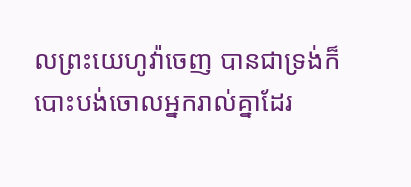លព្រះយេហូវ៉ាចេញ បានជាទ្រង់ក៏បោះបង់ចោលអ្នករាល់គ្នាដែរ